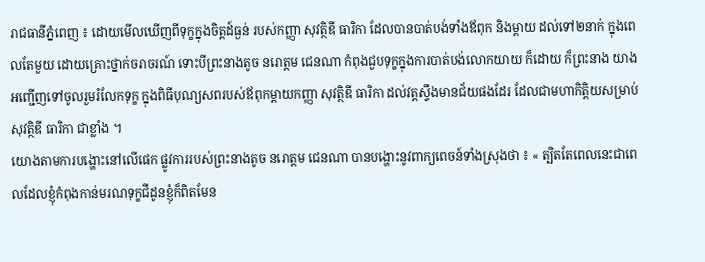រាជធានីភ្នំពេញ ៖ ដោយមើលឃើញពីទុក្ខក្នុងចិត្តដ៍ធ្ងន់ របស់កញ្ញា សុវត្ថិឌី ធារិកា ដែលបានបាត់បង់ទាំងឪពុក និងម្តាយ ដល់ទៅ២នាក់ ក្នុងពេលតែមួយ ដោយគ្រោះថ្នាក់ចរាចរណ៍ ទោះបីព្រះនាងតូច នរោត្តម ជេនណា កំពុងជួបទុក្ខក្នុងការបាត់បង់លោកយាយ ក៏ដោយ ក៏ព្រះនាង យាងអញ្ជើញទៅចូលរួមរំលែកទុក្ខ ក្នុងពិធីបុណ្យសពរបស់ឪពុកម្តាយកញ្ញា សុវត្ថិឌី ធារិកា ដល់វត្តស្ទឹងមានជ័យផងដែរ ដែលជាមហាកិត្តិយសម្រាប់ សុវត្ថិឌី ធារិកា ជាខ្លាំង ។
យោងតាមការបង្ហោះនៅលើផេក ផ្លូវការរបស់ព្រះនាងតូច នរោត្តម ជេនណា បានបង្ហោះនូវពាក្យពេចន៍ទាំងស្រុងថា ៖ « ត្បិតតែពេលនេះជាពេលដែលខ្ញុំកំពុងកាន់មរណទុក្ខជីដូនខ្ញុំក៏ពិតមែន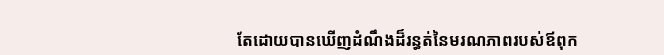តែដោយបានឃើញដំណឹងដ៏រន្ធត់នៃមរណភាពរបស់ឪពុក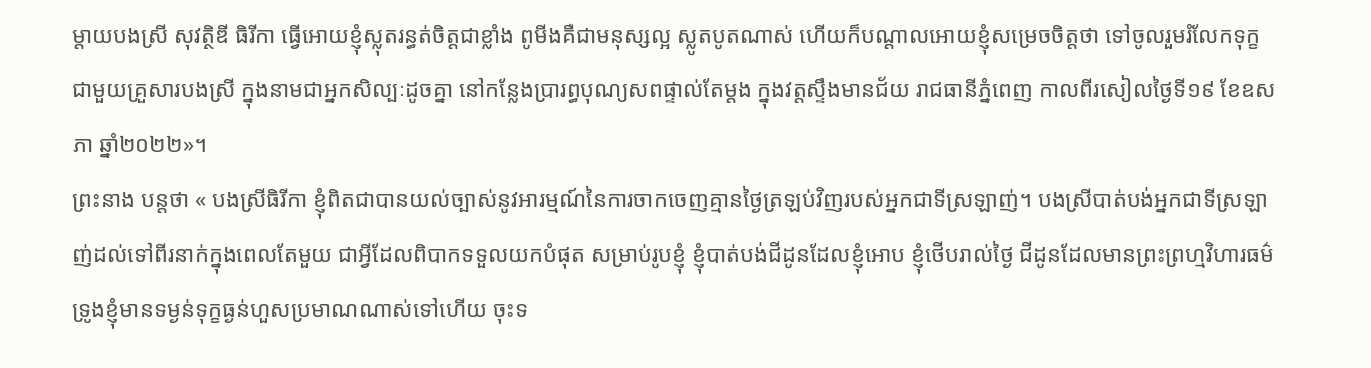ម្តាយបងស្រី សុវត្ថិឌី ធិរីកា ធ្វើអោយខ្ញុំស្លុតរន្ធត់ចិត្តជាខ្លាំង ពូមីងគឺជាមនុស្សល្អ ស្លូតបូតណាស់ ហើយក៏បណ្តាលអោយខ្ញុំសម្រេចចិត្តថា ទៅចូលរួមរំលែកទុក្ខជាមួយគ្រួសារបងស្រី ក្នុងនាមជាអ្នកសិល្បៈដូចគ្នា នៅកន្លែងប្រារព្ធបុណ្យសពផ្ទាល់តែម្តង ក្នុងវត្តស្ទឹងមានជ័យ រាជធានីភ្នំពេញ កាលពីរសៀលថ្ងៃទី១៩ ខែឧសភា ឆ្នាំ២០២២»។
ព្រះនាង បន្តថា « បងស្រីធិរីកា ខ្ញុំពិតជាបានយល់ច្បាស់នូវអារម្មណ៍នៃការចាកចេញគ្មានថ្ងៃត្រឡប់វិញរបស់អ្នកជាទីស្រឡាញ់។ បងស្រីបាត់បង់អ្នកជាទីស្រឡាញ់ដល់ទៅពីរនាក់ក្នុងពេលតែមួយ ជាអ្វីដែលពិបាកទទួលយកបំផុត សម្រាប់រូបខ្ញុំ ខ្ញុំបាត់បង់ជីដូនដែលខ្ញុំអោប ខ្ញុំថើបរាល់ថ្ងៃ ជីដូនដែលមានព្រះព្រហ្មវិហារធម៌ ទ្រូងខ្ញុំមានទម្ងន់ទុក្ខធ្ងន់ហួសប្រមាណណាស់ទៅហើយ ចុះទ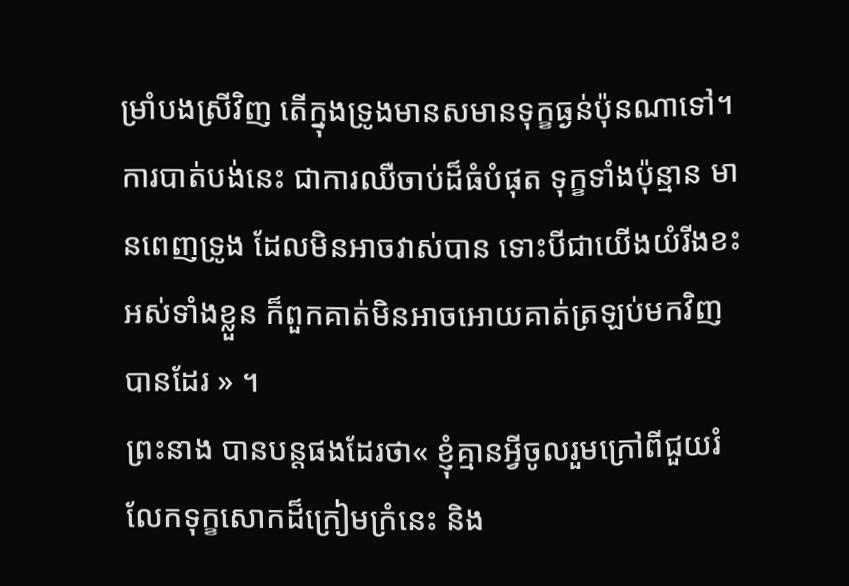ម្រាំបងស្រីវិញ តើក្នុងទ្រូងមានសមានទុក្ខធ្ងន់ប៉ុនណាទៅ។ ការបាត់បង់នេះ ជាការឈឺចាប់ដ៏ធំបំផុត ទុក្ខទាំងប៉ុន្មាន មានពេញទ្រូង ដែលមិនអាចវាស់បាន ទោះបីជាយើងយំរីងខះអស់ទាំងខ្លួន ក៏ពួកគាត់មិនអាចអោយគាត់ត្រឡប់មកវិញបានដែរ » ។
ព្រះនាង បានបន្តផងដែរថា« ខ្ញុំគ្មានអ្វីចូលរួមក្រៅពីជួយរំលែកទុក្ខសោកដ៏ក្រៀមក្រំនេះ និង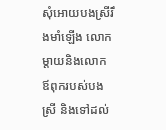សុំអោយបងស្រីរឹងមាំឡើង លោកម្តាយនិងលោកឪពុករបស់បងស្រី និងទៅដល់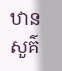ឋានសួគ៌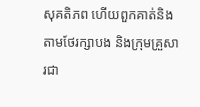សុគតិភព ហើយពួកគាត់និងតាមថែរក្សាបង និងក្រុមគ្រួសារជា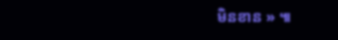មិនខាន » ៕